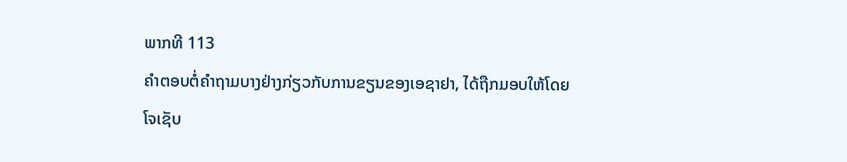ພາກທີ 113
ຄຳຕອບຕໍ່ຄຳຖາມບາງຢ່າງກ່ຽວກັບການຂຽນຂອງເອຊາຢາ, ໄດ້ຖືກມອບໃຫ້ໂດຍໂຈເຊັບ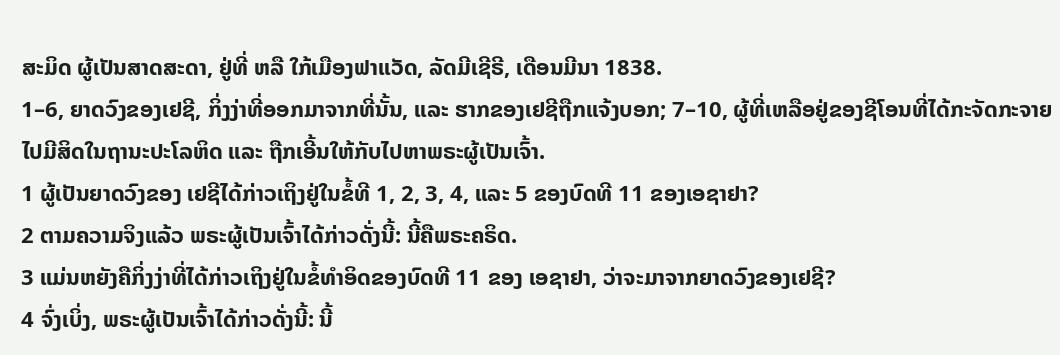ສະມິດ ຜູ້ເປັນສາດສະດາ, ຢູ່ທີ່ ຫລື ໃກ້ເມືອງຟາແວັດ, ລັດມີເຊີຣີ, ເດືອນມີນາ 1838.
1–6, ຍາດວົງຂອງເຢຊີ, ກິ່ງງ່າທີ່ອອກມາຈາກທີ່ນັ້ນ, ແລະ ຮາກຂອງເຢຊີຖືກແຈ້ງບອກ; 7–10, ຜູ້ທີ່ເຫລືອຢູ່ຂອງຊີໂອນທີ່ໄດ້ກະຈັດກະຈາຍໄປມີສິດໃນຖານະປະໂລຫິດ ແລະ ຖືກເອີ້ນໃຫ້ກັບໄປຫາພຣະຜູ້ເປັນເຈົ້າ.
1 ຜູ້ເປັນຍາດວົງຂອງ ເຢຊີໄດ້ກ່າວເຖິງຢູ່ໃນຂໍ້ທີ 1, 2, 3, 4, ແລະ 5 ຂອງບົດທີ 11 ຂອງເອຊາຢາ?
2 ຕາມຄວາມຈິງແລ້ວ ພຣະຜູ້ເປັນເຈົ້າໄດ້ກ່າວດັ່ງນີ້: ນີ້ຄືພຣະຄຣິດ.
3 ແມ່ນຫຍັງຄືກິ່ງງ່າທີ່ໄດ້ກ່າວເຖິງຢູ່ໃນຂໍ້ທຳອິດຂອງບົດທີ 11 ຂອງ ເອຊາຢາ, ວ່າຈະມາຈາກຍາດວົງຂອງເຢຊີ?
4 ຈົ່ງເບິ່ງ, ພຣະຜູ້ເປັນເຈົ້າໄດ້ກ່າວດັ່ງນີ້: ນີ້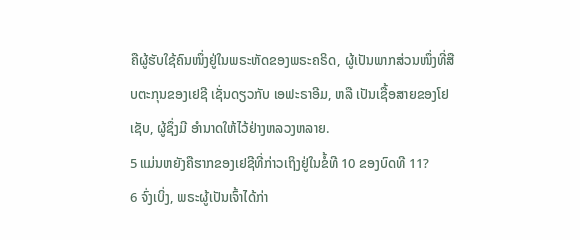ຄືຜູ້ຮັບໃຊ້ຄົນໜຶ່ງຢູ່ໃນພຣະຫັດຂອງພຣະຄຣິດ, ຜູ້ເປັນພາກສ່ວນໜຶ່ງທີ່ສືບຕະກຸນຂອງເຢຊີ ເຊັ່ນດຽວກັບ ເອຟະຣາອີມ, ຫລື ເປັນເຊື້ອສາຍຂອງໂຢເຊັບ, ຜູ້ຊຶ່ງມີ ອຳນາດໃຫ້ໄວ້ຢ່າງຫລວງຫລາຍ.
5 ແມ່ນຫຍັງຄືຮາກຂອງເຢຊີທີ່ກ່າວເຖິງຢູ່ໃນຂໍ້ທີ 10 ຂອງບົດທີ 11?
6 ຈົ່ງເບິ່ງ, ພຣະຜູ້ເປັນເຈົ້າໄດ້ກ່າ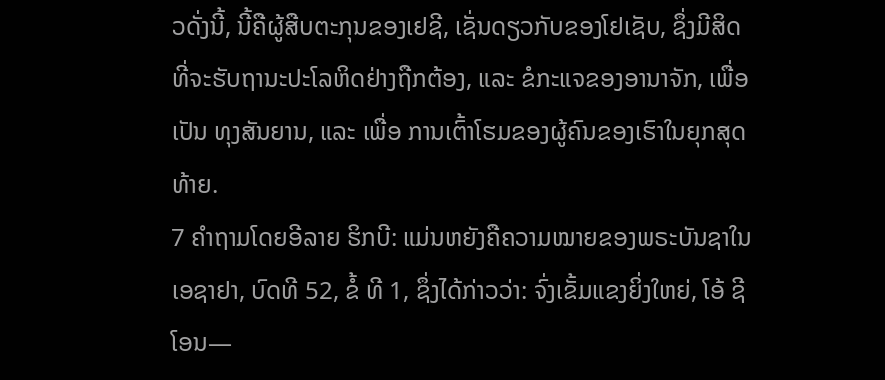ວດັ່ງນີ້, ນີ້ຄືຜູ້ສືບຕະກຸນຂອງເຢຊີ, ເຊັ່ນດຽວກັບຂອງໂຢເຊັບ, ຊຶ່ງມີສິດທີ່ຈະຮັບຖານະປະໂລຫິດຢ່າງຖືກຕ້ອງ, ແລະ ຂໍກະແຈຂອງອານາຈັກ, ເພື່ອເປັນ ທຸງສັນຍານ, ແລະ ເພື່ອ ການເຕົ້າໂຮມຂອງຜູ້ຄົນຂອງເຮົາໃນຍຸກສຸດທ້າຍ.
7 ຄຳຖາມໂດຍອີລາຍ ຮິກບີ: ແມ່ນຫຍັງຄືຄວາມໝາຍຂອງພຣະບັນຊາໃນ ເອຊາຢາ, ບົດທີ 52, ຂໍ້ ທີ 1, ຊຶ່ງໄດ້ກ່າວວ່າ: ຈົ່ງເຂັ້ມແຂງຍິ່ງໃຫຍ່, ໂອ້ ຊີໂອນ—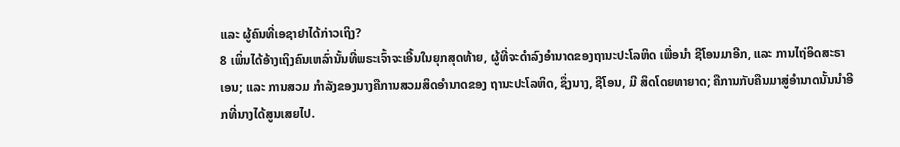ແລະ ຜູ້ຄົນທີ່ເອຊາຢາໄດ້ກ່າວເຖິງ?
8 ເພິ່ນໄດ້ອ້າງເຖິງຄົນເຫລົ່ານັ້ນທີ່ພຣະເຈົ້າຈະເອີ້ນໃນຍຸກສຸດທ້າຍ, ຜູ້ທີ່ຈະດຳລົງອຳນາດຂອງຖານະປະໂລຫິດ ເພື່ອນຳ ຊີໂອນມາອີກ, ແລະ ການໄຖ່ອິດສະຣາເອນ; ແລະ ການສວມ ກຳລັງຂອງນາງຄືການສວມສິດອຳນາດຂອງ ຖານະປະໂລຫິດ, ຊຶ່ງນາງ, ຊີໂອນ, ມີ ສິດໂດຍທາຍາດ; ຄືການກັບຄືນມາສູ່ອຳນາດນັ້ນນຳອີກທີ່ນາງໄດ້ສູນເສຍໄປ.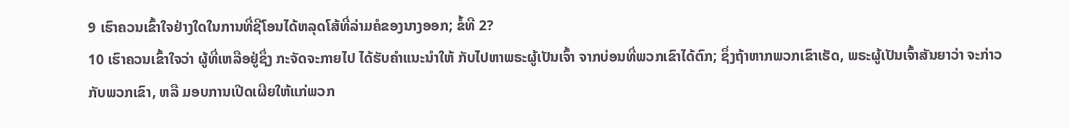9 ເຮົາຄວນເຂົ້າໃຈຢ່າງໃດໃນການທີ່ຊີໂອນໄດ້ຫລຸດໂສ້ທີ່ລ່າມຄໍຂອງນາງອອກ; ຂໍ້ທີ 2?
10 ເຮົາຄວນເຂົ້າໃຈວ່າ ຜູ້ທີ່ເຫລືອຢູ່ຊຶ່ງ ກະຈັດຈະກາຍໄປ ໄດ້ຮັບຄຳແນະນຳໃຫ້ ກັບໄປຫາພຣະຜູ້ເປັນເຈົ້າ ຈາກບ່ອນທີ່ພວກເຂົາໄດ້ຕົກ; ຊຶ່ງຖ້າຫາກພວກເຂົາເຮັດ, ພຣະຜູ້ເປັນເຈົ້າສັນຍາວ່າ ຈະກ່າວກັບພວກເຂົາ, ຫລື ມອບການເປີດເຜີຍໃຫ້ແກ່ພວກ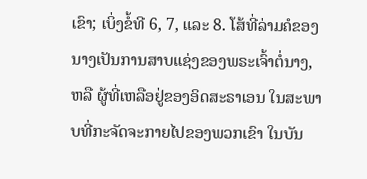ເຂົາ; ເບິ່ງຂໍ້ທີ 6, 7, ແລະ 8. ໂສ້ທີ່ລ່າມຄໍຂອງນາງເປັນການສາບແຊ່ງຂອງພຣະເຈົ້າຕໍ່ນາງ, ຫລື ຜູ້ທີ່ເຫລືອຢູ່ຂອງອິດສະຣາເອນ ໃນສະພາບທີ່ກະຈັດຈະກາຍໄປຂອງພວກເຂົາ ໃນບັນ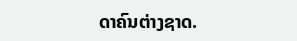ດາຄົນຕ່າງຊາດ.